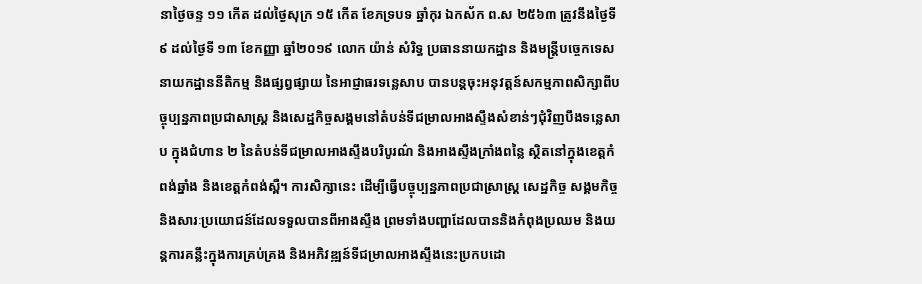នាថ្ងៃចន្ទ ១១ កើត ដល់ថ្ងៃសុក្រ ១៥ កើត ខែភទ្របទ ឆ្នាំកុរ ឯកស័ក ព.ស ២៥៦៣ ត្រូវនឹងថ្ងៃទី ៩ ដល់ថ្ងៃទី ១៣ ខែកញ្ញា ឆ្នាំ២០១៩ លោក យ៉ាន់ សំរិទ្ធ ប្រធាននាយកដ្ឋាន និងមន្ត្រីបច្ចេកទេសនាយកដ្ឋាននីតិកម្ម និងផ្សព្វផ្សាយ នៃអាជ្ញាធរទន្លេសាប បានបន្តចុះអនុវត្តន៍សកម្មភាពសិក្សាពីបច្ចុប្បន្នភាពប្រជាសាស្ត្រ និងសេដ្ឋកិច្ចសង្គមនៅតំបន់ទីជម្រាលអាងស្ទឹងសំខាន់ៗជុំវិញបឹងទន្លេសាប ក្នុងជំហាន ២ នៃតំបន់ទីជម្រាលអាងស្ទឹងបរិបូរណ៌ និងអាងស្ទឹងក្រាំងពន្លៃ ស្ថិតនៅក្នុងខេត្តកំពង់ឆ្នាំង និងខេត្តកំពង់ស្ពឺ។ ការសិក្សានេះ ដើម្បីធ្វើបច្ចុប្បន្នភាពប្រជាស្រាស្ត្រ សេដ្ឋកិច្ច សង្គមកិច្ច និងសារៈប្រយោជន៍ដែលទទួលបានពីអាងស្ទឹង ព្រមទាំងបញ្ហាដែលបាននិងកំពុងប្រឈម និងយន្តការគន្លឹះក្នុងការគ្រប់គ្រង និងអភិវឌ្ឍន៍ទីជម្រាលអាងស្ទឹងនេះប្រកបដោ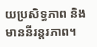យប្រសិទ្ធភាព និងមាននីរន្តរភាព។